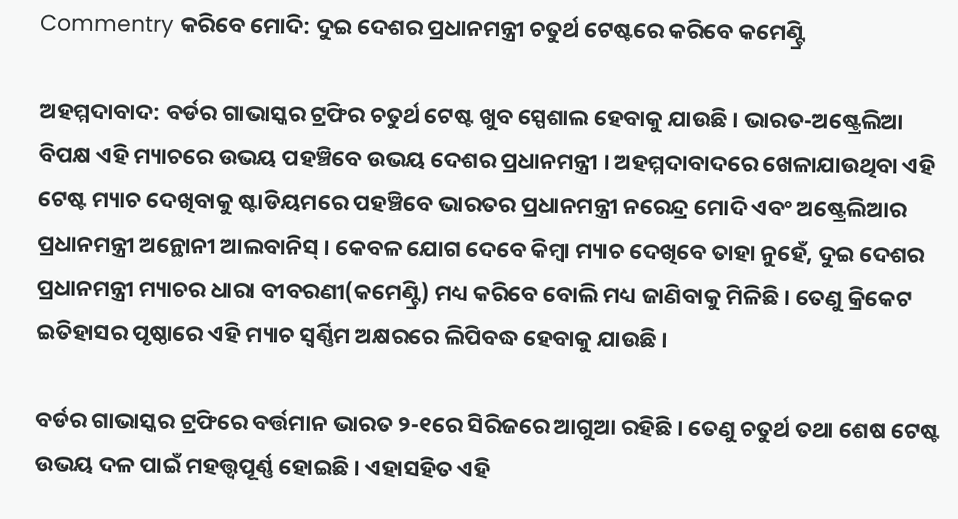Commentry କରିବେ ମୋଦି: ଦୁଇ ଦେଶର ପ୍ରଧାନମନ୍ତ୍ରୀ ଚତୁର୍ଥ ଟେଷ୍ଟରେ କରିବେ କମେଣ୍ଟ୍ରି

ଅହମ୍ମଦାବାଦ: ବର୍ଡର ଗାଭାସ୍କର ଟ୍ରଫିର ଚତୁର୍ଥ ଟେଷ୍ଟ ଖୁବ ସ୍ପେଶାଲ ହେବାକୁ ଯାଉଛି । ଭାରତ-ଅଷ୍ଟ୍ରେଲିଆ ବିପକ୍ଷ ଏହି ମ୍ୟାଚରେ ଉଭୟ ପହଞ୍ଚିବେ ଉଭୟ ଦେଶର ପ୍ରଧାନମନ୍ତ୍ରୀ । ଅହମ୍ମଦାବାଦରେ ଖେଳାଯାଉଥିବା ଏହି ଟେଷ୍ଟ ମ୍ୟାଚ ଦେଖିବାକୁ ଷ୍ଟାଡିୟମରେ ପହଞ୍ଚିବେ ଭାରତର ପ୍ରଧାନମନ୍ତ୍ରୀ ନରେନ୍ଦ୍ର ମୋଦି ଏବଂ ଅଷ୍ଟ୍ରେଲିଆର ପ୍ରଧାନମନ୍ତ୍ରୀ ଅନ୍ଥୋନୀ ଆଲବାନିସ୍ । କେବଳ ଯୋଗ ଦେବେ କିମ୍ବା ମ୍ୟାଚ ଦେଖିବେ ତାହା ନୁହେଁ, ଦୁଇ ଦେଶର ପ୍ରଧାନମନ୍ତ୍ରୀ ମ୍ୟାଚର ଧାରା ବୀବରଣୀ(କମେଣ୍ଟ୍ରି) ମଧ୍ୟ କରିବେ ବୋଲି ମଧ୍ୟ ଜାଣିବାକୁ ମିଳିଛି । ତେଣୁ କ୍ରିକେଟ ଇତିହାସର ପୃଷ୍ଠାରେ ଏହି ମ୍ୟାଚ ସ୍ୱର୍ଣ୍ଣିମ ଅକ୍ଷରରେ ଲିପିବଦ୍ଧ ହେବାକୁ ଯାଉଛି ।

ବର୍ଡର ଗାଭାସ୍କର ଟ୍ରଫିରେ ବର୍ତ୍ତମାନ ଭାରତ ୨-୧ରେ ସିରିଜରେ ଆଗୁଆ ରହିଛି । ତେଣୁ ଚତୁର୍ଥ ତଥା ଶେଷ ଟେଷ୍ଟ ଉଭୟ ଦଳ ପାଇଁ ମହତ୍ତ୍ୱପୂର୍ଣ୍ଣ ହୋଇଛି । ଏହାସହିତ ଏହି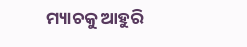ମ୍ୟାଚକୁ ଆହୁରି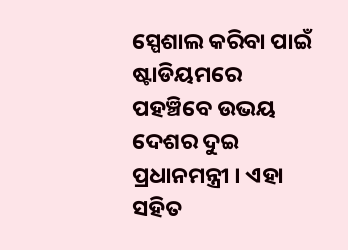ସ୍ପେଶାଲ କରିବା ପାଇଁ ଷ୍ଟାଡିୟମରେ ପହଞ୍ଚିବେ ଉଭୟ ଦେଶର ଦୁଇ ପ୍ରଧାନମନ୍ତ୍ରୀ । ଏହା ସହିତ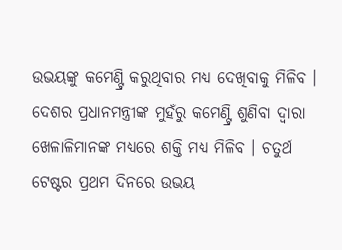ଉଭୟଙ୍କୁ କମେଣ୍ଟ୍ରି କରୁଥିବାର ମଧ୍ୟ ଦେଖିବାକୁ ମିଳିବ । ଦେଶର ପ୍ରଧାନମନ୍ତ୍ରୀଙ୍କ ମୁହଁରୁ କମେଣ୍ଟ୍ରି ଶୁଣିବା ଦ୍ୱାରା ଖେଳାଳିମାନଙ୍କ ମଧ୍ୟରେ ଶକ୍ତି ମଧ୍ୟ ମିଳିବ । ଚତୁର୍ଥ ଟେଷ୍ଟର ପ୍ରଥମ ଦିନରେ ଉଭୟ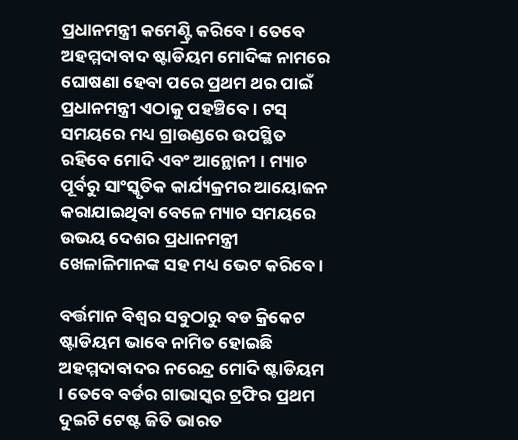ପ୍ରଧାନମନ୍ତ୍ରୀ କମେଣ୍ଟ୍ରି କରିବେ । ତେବେ ଅହମ୍ମଦାବାଦ ଷ୍ଟାଡିୟମ ମୋଦିଙ୍କ ନାମରେ ଘୋଷଣା ହେବା ପରେ ପ୍ରଥମ ଥର ପାଇଁ ପ୍ରଧାନମନ୍ତ୍ରୀ ଏଠାକୁ ପହଞ୍ଚିବେ । ଟସ୍ ସମୟରେ ମଧ୍ୟ ଗ୍ରାଉଣ୍ଡରେ ଉପସ୍ଥିତ ରହିବେ ମୋଦି ଏବଂ ଆନ୍ଥୋନୀ । ମ୍ୟାଚ ପୂର୍ବରୁ ସାଂସ୍କୃତିକ କାର୍ଯ୍ୟକ୍ରମର ଆୟୋଜନ କରାଯାଇଥିବା ବେଳେ ମ୍ୟାଚ ସମୟରେ ଉଭୟ ଦେଶର ପ୍ରଧାନମନ୍ତ୍ରୀ ଖେଳାଳିମାନଙ୍କ ସହ ମଧ୍ୟ ଭେଟ କରିବେ ।

ବର୍ତ୍ତମାନ ବିଶ୍ୱର ସବୁଠାରୁ ବଡ କ୍ରିକେଟ ଷ୍ଟାଡିୟମ ଭାବେ ନାମିତ ହୋଇଛି ଅହମ୍ମଦାବାଦର ନରେନ୍ଦ୍ର ମୋଦି ଷ୍ଟାଡିୟମ । ତେବେ ବର୍ଡର ଗାଭାସ୍କର ଟ୍ରଫିର ପ୍ରଥମ ଦୁଇଟି ଟେଷ୍ଟ ଜିତି ଭାରତ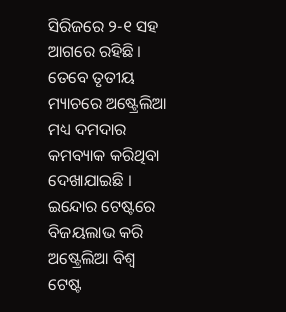ସିରିଜରେ ୨-୧ ସହ ଆଗରେ ରହିଛି । ତେବେ ତୃତୀୟ ମ୍ୟାଚରେ ଅଷ୍ଟ୍ରେଲିଆ ମଧ୍ୟ ଦମଦାର କମବ୍ୟାକ କରିଥିବା ଦେଖାଯାଇଛି । ଇନ୍ଦୋର ଟେଷ୍ଟରେ ବିଜୟଲାଭ କରି ଅଷ୍ଟ୍ରେଲିଆ ବିଶ୍ୱ ଟେଷ୍ଟ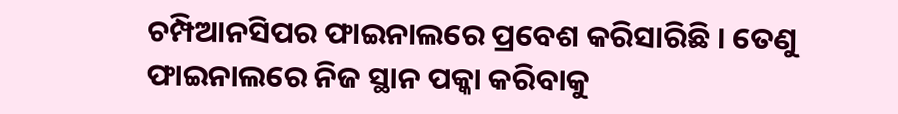ଚମ୍ପିଆନସିପର ଫାଇନାଲରେ ପ୍ରବେଶ କରିସାରିଛି । ତେଣୁ ଫାଇନାଲରେ ନିଜ ସ୍ଥାନ ପକ୍କା କରିବାକୁ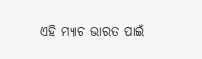ଏହି ମ୍ୟାଚ ଭାରତ ପାଇଁ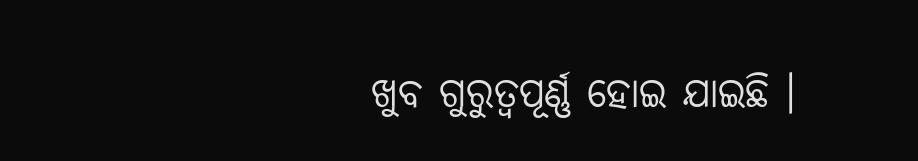ଖୁବ ଗୁରୁତ୍ୱପୂର୍ଣ୍ଣ ହୋଇ ଯାଇଛି ।